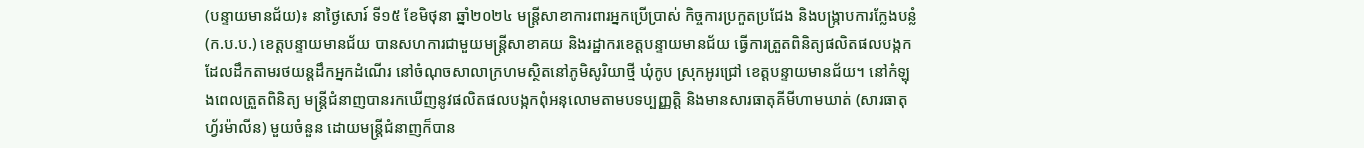(បន្ទាយមានជ័យ)៖ នាថ្ងៃសោរ៍ ទី១៥ ខែមិថុនា ឆ្នាំ២០២៤ មន្ត្រីសាខាការពារអ្នកប្រើប្រាស់ កិច្ចការប្រកួតប្រជែង និងបង្រ្កាបការក្លែងបន្លំ (ក.ប.ប.) ខេត្តបន្ទាយមានជ័យ បានសហការជាមួយមន្ត្រីសាខាគយ និងរដ្ឋាករខេត្តបន្ទាយមានជ័យ ធ្វើការត្រួតពិនិត្យផលិតផលបង្កកដែលដឹកតាមរថយន្តដឹកអ្នកដំណើរ នៅចំណុចសាលាក្រហមស្ថិតនៅភូមិសូរិយាថ្មី ឃុំកូប ស្រុកអូរជ្រៅ ខេត្តបន្ទាយមានជ័យ។ នៅកំឡុងពេលត្រួតពិនិត្យ មន្រ្តីជំនាញបានរកឃើញនូវផលិតផលបង្កកពុំអនុលោមតាមបទប្បញ្ញត្តិ និងមានសារធាតុគីមីហាមឃាត់ (សារធាតុ ហ្វ័រម៉ាលីន) មួយចំនួន ដោយមន្រ្តីជំនាញក៏បាន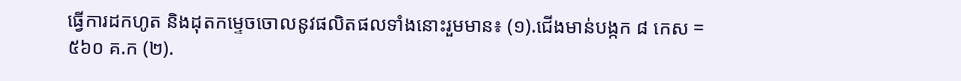ធ្វើការដកហូត និងដុតកម្ទេចចោលនូវផលិតផលទាំងនោះរួមមាន៖ (១).ជើងមាន់បង្កក ៨ កេស = ៥៦០ គ.ក (២).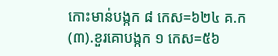កោះមាន់បង្កក ៨ កេស=៦២៤ គ.ក (៣).ខួរគោបង្កក ១ កេស=៥៦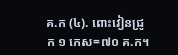គ.ក (៤). ពោះវៀនជ្រូក ១ កេស=៧០ គ.ក។